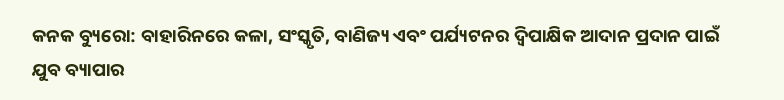କନକ ବ୍ୟୁରୋ: ବାହାରିନରେ କଳା, ସଂସ୍କୃତି, ବାଣିଜ୍ୟ ଏବଂ ପର୍ଯ୍ୟଟନର ଦ୍ୱିପାକ୍ଷିକ ଆଦାନ ପ୍ରଦାନ ପାଇଁ ଯୁବ ବ୍ୟାପାର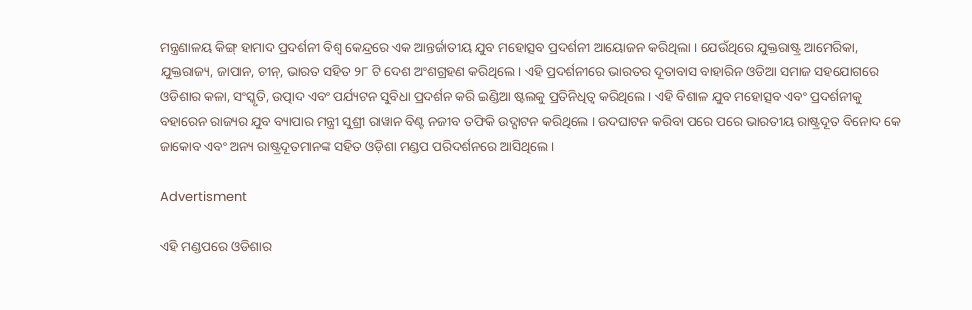ମନ୍ତ୍ରଣାଳୟ କିଙ୍ଗ୍ ହାମାଦ ପ୍ରଦର୍ଶନୀ ବିଶ୍ୱ କେନ୍ଦ୍ରରେ ଏକ ଆନ୍ତର୍ଜାତୀୟ ଯୁବ ମହୋତ୍ସବ ପ୍ରଦର୍ଶନୀ ଆୟୋଜନ କରିଥିଲା । ଯେଉଁଥିରେ ଯୁକ୍ତରାଷ୍ଟ୍ର ଆମେରିକା, ଯୁକ୍ତରାଜ୍ୟ, ଜାପାନ, ଚୀନ୍, ଭାରତ ସହିତ ୨୮ ଟି ଦେଶ ଅଂଶଗ୍ରହଣ କରିଥିଲେ । ଏହି ପ୍ରଦର୍ଶନୀରେ ଭାରତର ଦୂତାବାସ ବାହାରିନ ଓଡିଆ ସମାଜ ସହଯୋଗରେ ଓଡିଶାର କଳା, ସଂସ୍କୃତି, ଉତ୍ପାଦ ଏବଂ ପର୍ଯ୍ୟଟନ ସୁବିଧା ପ୍ରଦର୍ଶନ କରି ଇଣ୍ଡିଆ ଷ୍ଟଲକୁ ପ୍ରତିନିଧିତ୍ୱ କରିଥିଲେ । ଏହି ବିଶାଳ ଯୁବ ମହୋତ୍ସବ ଏବଂ ପ୍ରଦର୍ଶନୀକୁ ବହାରେନ ରାଜ୍ୟର ଯୁବ ବ୍ୟାପାର ମନ୍ତ୍ରୀ ସୁଶ୍ରୀ ରାୱାନ ବିଣ୍ଟ ନଜୀବ ତଫିକି ଉଦ୍ଘାଟନ କରିଥିଲେ । ଉଦଘାଟନ କରିବା ପରେ ପରେ ଭାରତୀୟ ରାଷ୍ଟ୍ରଦୂତ ବିନୋଦ କେ ଜାକୋବ ଏବଂ ଅନ୍ୟ ରାଷ୍ଟ୍ରଦୂତମାନଙ୍କ ସହିତ ଓଡ଼ିଶା ମଣ୍ଡପ ପରିଦର୍ଶନରେ ଆସିଥିଲେ ।

Advertisment

ଏହି ମଣ୍ଡପରେ ଓଡିଶାର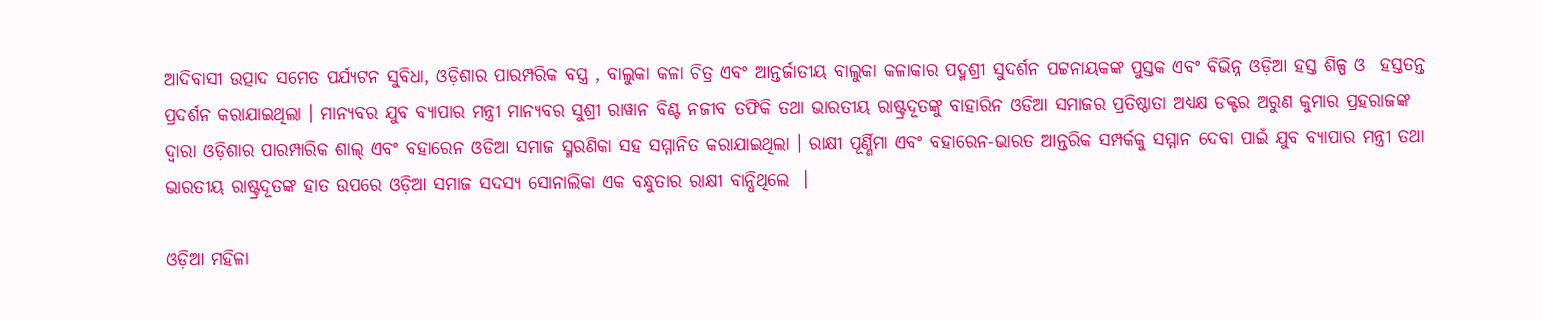ଆଦିବାସୀ ଉତ୍ପାଦ ସମେତ ପର୍ଯ୍ୟଟନ ସୁବିଧା, ଓଡ଼ିଶାର ପାରମ୍ପରିକ ବସ୍ତ୍ର , ବାଲୁକା କଳା ଚିତ୍ର ଏବଂ ଆନ୍ତର୍ଜାତୀୟ ବାଲୁକା କଳାକାର ପଦ୍ମଶ୍ରୀ ସୁଦର୍ଶନ ପଟ୍ଟନାୟକଙ୍କ ପୁସ୍ତକ ଏବଂ ବିଭିନ୍ନ ଓଡ଼ିଆ ହସ୍ତ ଶିଳ୍ପ ଓ  ହସ୍ତତନ୍ତ ପ୍ରଦର୍ଶନ କରାଯାଇଥିଲା । ମାନ୍ୟବର ଯୁବ ବ୍ୟାପାର ମନ୍ତ୍ରୀ ମାନ୍ୟବର ସୁଶ୍ରୀ ରାୱାନ ବିଣ୍ଟ ନଜୀବ ତଫିକି ତଥା ଭାରତୀୟ ରାଷ୍ଟ୍ରଦୂତଙ୍କୁ ବାହାରିନ ଓଡିଆ ସମାଜର ପ୍ରତିଷ୍ଠାତା ଅଧ୍ୟକ୍ଷ ଡକ୍ଟର ଅରୁଣ କୁମାର ପ୍ରହରାଜଙ୍କ ଦ୍ୱାରା ଓଡ଼ିଶାର ପାରମ୍ପାରିକ ଶାଲ୍ ଏବଂ ବହାରେନ ଓଡିଆ ସମାଜ ସ୍ମରଣିକା ସହ ସମ୍ମାନିତ କରାଯାଇଥିଲା । ରାକ୍ଷୀ ପୂର୍ଣ୍ଣିମା ଏବଂ ବହାରେନ-ଭାରତ ଆନ୍ତରିକ ସମ୍ପର୍କକୁ ସମ୍ମାନ ଦେବା ପାଇଁ ଯୁବ ବ୍ୟାପାର ମନ୍ତ୍ରୀ ତଥା ଭାରତୀୟ ରାଷ୍ଟ୍ରଦୂତଙ୍କ ହାତ ଉପରେ ଓଡ଼ିଆ ସମାଜ ସଦସ୍ୟ ସୋନାଲିକା ଏକ ବନ୍ଧୁତାର ରାକ୍ଷୀ ବାନ୍ଧିଥିଲେ  ।

ଓଡ଼ିଆ ମହିଳା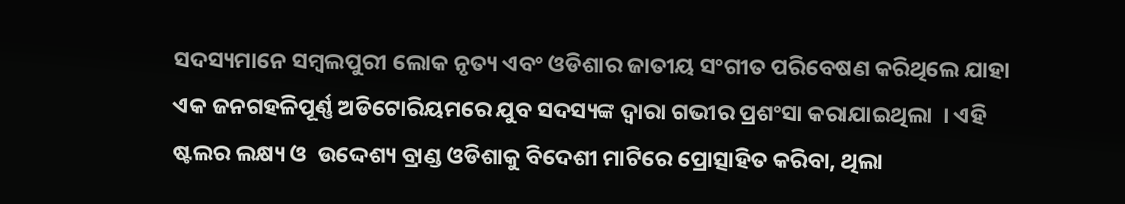ସଦସ୍ୟମାନେ ସମ୍ବଲପୁରୀ ଲୋକ ନୃତ୍ୟ ଏବଂ ଓଡିଶାର ଜାତୀୟ ସଂଗୀତ ପରିବେଷଣ କରିଥିଲେ ଯାହା ଏକ ଜନଗହଳିପୂର୍ଣ୍ଣ ଅଡିଟୋରିୟମରେ ଯୁବ ସଦସ୍ୟଙ୍କ ଦ୍ୱାରା ଗଭୀର ପ୍ରଶଂସା କରାଯାଇଥିଲା  । ଏହି ଷ୍ଟଲର ଲକ୍ଷ୍ୟ ଓ  ଉଦ୍ଦେଶ୍ୟ ବ୍ରାଣ୍ଡ ଓଡିଶାକୁ ବିଦେଶୀ ମାଟିରେ ପ୍ରୋତ୍ସାହିତ କରିବା, ଥିଲା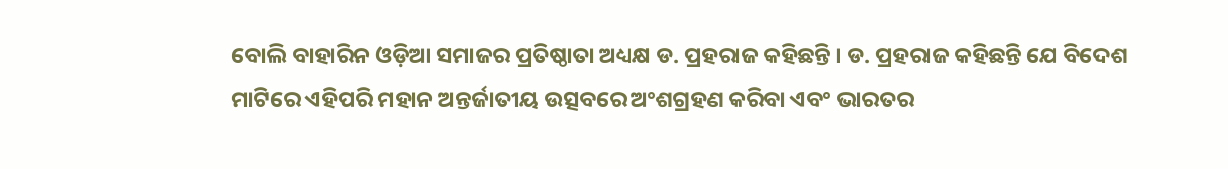ବୋଲି ବାହାରିନ ଓଡ଼ିଆ ସମାଜର ପ୍ରତିଷ୍ଠାତା ଅଧ୍ୟକ୍ଷ ଡ. ପ୍ରହରାଜ କହିଛନ୍ତି । ଡ. ପ୍ରହରାଜ କହିଛନ୍ତି ଯେ ବିଦେଶ ମାଟିରେ ଏହିପରି ମହାନ ଅନ୍ତର୍ଜାତୀୟ ଉତ୍ସବରେ ଅଂଶଗ୍ରହଣ କରିବା ଏବଂ ଭାରତର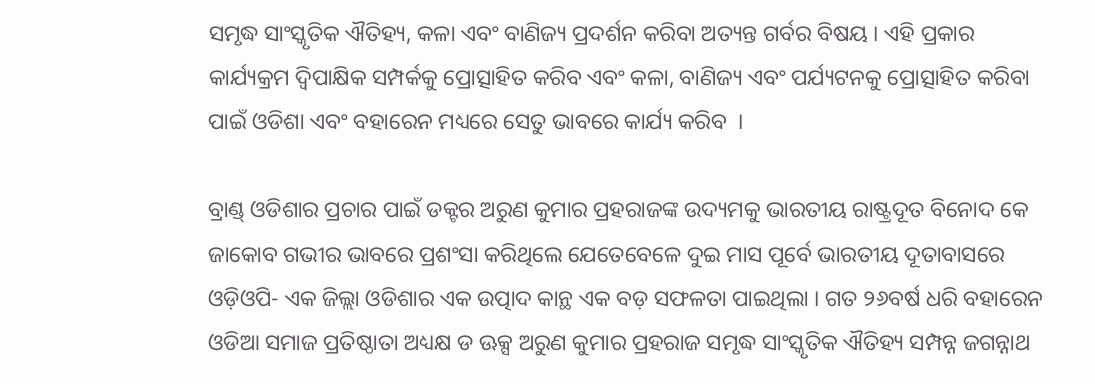ସମୃଦ୍ଧ ସାଂସ୍କୃତିକ ଐତିହ୍ୟ, କଳା ଏବଂ ବାଣିଜ୍ୟ ପ୍ରଦର୍ଶନ କରିବା ଅତ୍ୟନ୍ତ ଗର୍ବର ବିଷୟ । ଏହି ପ୍ରକାର କାର୍ଯ୍ୟକ୍ରମ ଦ୍ୱିପାକ୍ଷିକ ସମ୍ପର୍କକୁ ପ୍ରୋତ୍ସାହିତ କରିବ ଏବଂ କଳା, ବାଣିଜ୍ୟ ଏବଂ ପର୍ଯ୍ୟଟନକୁ ପ୍ରୋତ୍ସାହିତ କରିବା ପାଇଁ ଓଡିଶା ଏବଂ ବହାରେନ ମଧ୍ୟରେ ସେତୁ ଭାବରେ କାର୍ଯ୍ୟ କରିବ  ।

ବ୍ରାଣ୍ଡ୍ ଓଡିଶାର ପ୍ରଚାର ପାଇଁ ଡକ୍ଟର ଅରୁଣ କୁମାର ପ୍ରହରାଜଙ୍କ ଉଦ୍ୟମକୁ ଭାରତୀୟ ରାଷ୍ଟ୍ରଦୂତ ବିନୋଦ କେ ଜାକୋବ ଗଭୀର ଭାବରେ ପ୍ରଶଂସା କରିଥିଲେ ଯେତେବେଳେ ଦୁଇ ମାସ ପୂର୍ବେ ଭାରତୀୟ ଦୂତାବାସରେ ଓଡ଼ିଓପି- ଏକ ଜିଲ୍ଲା ଓଡିଶାର ଏକ ଉତ୍ପାଦ କାନ୍ଥ ଏକ ବଡ଼ ସଫଳତା ପାଇଥିଲା । ଗତ ୨୬ବର୍ଷ ଧରି ବହାରେନ ଓଡିଆ ସମାଜ ପ୍ରତିଷ୍ଠାତା ଅଧ୍ୟକ୍ଷ ଡ ଊକ୍ସ ଅରୁଣ କୁମାର ପ୍ରହରାଜ ସମୃଦ୍ଧ ସାଂସ୍କୃତିକ ଐତିହ୍ୟ ସମ୍ପନ୍ନ ଜଗନ୍ନାଥ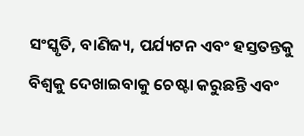ସଂସ୍କୃତି, ବାଣିଜ୍ୟ, ପର୍ଯ୍ୟଟନ ଏବଂ ହସ୍ତତନ୍ତକୁ ବିଶ୍ୱକୁ ଦେଖାଇବାକୁ ଚେଷ୍ଟା କରୁଛନ୍ତି ଏବଂ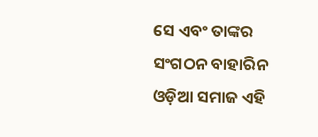ସେ ଏବଂ ତାଙ୍କର ସଂଗଠନ ବାହାରିନ ଓଡ଼ିଆ ସମାଜ ଏହି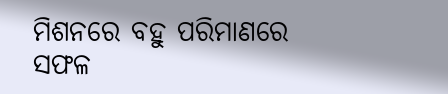ମିଶନରେ ବହୁ ପରିମାଣରେ ସଫଳ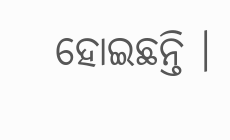ହୋଇଛନ୍ତି ।